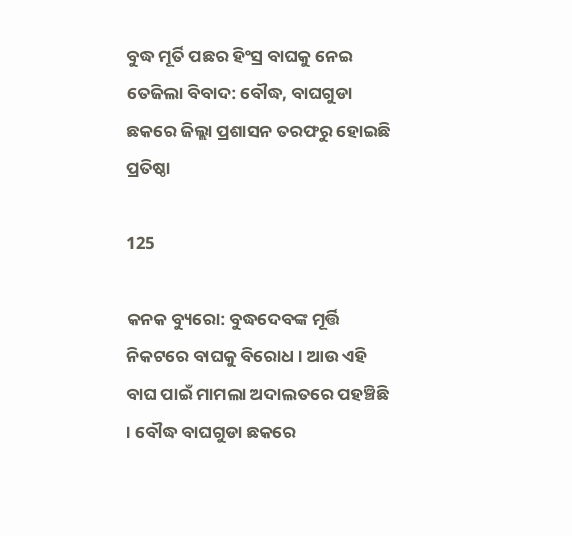ବୁଦ୍ଧ ମୂର୍ତି ପଛର ହିଂସ୍ର ବାଘକୁ ନେଇ ତେଜିଲା ବିବାଦ: ବୌଦ୍ଧ, ବାଘଗୁଡା ଛକରେ ଜିଲ୍ଲା ପ୍ରଶାସନ ତରଫରୁ ହୋଇଛି ପ୍ରତିଷ୍ଠା

125

କନକ ବ୍ୟୁରୋ: ବୁଦ୍ଧଦେବଙ୍କ ମୂର୍ତ୍ତି ନିକଟରେ ବାଘକୁ ବିରୋଧ । ଆଉ ଏହି ବାଘ ପାଇଁ ମାମଲା ଅଦାଲତରେ ପହଞ୍ଚିଛି । ବୌଦ୍ଧ ବାଘଗୁଡା ଛକରେ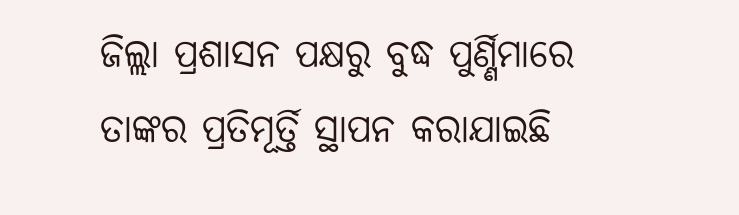ଜିଲ୍ଲା ପ୍ରଶାସନ ପକ୍ଷରୁ ବୁଦ୍ଧ ପୁର୍ଣ୍ଣିମାରେ ତାଙ୍କର ପ୍ରତିମୂର୍ତ୍ତି ସ୍ଥାପନ କରାଯାଇଛି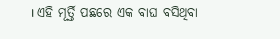। ଏହି ମୂର୍ତ୍ତି ପଛରେ ଏକ ବାଘ ବସିଥିବା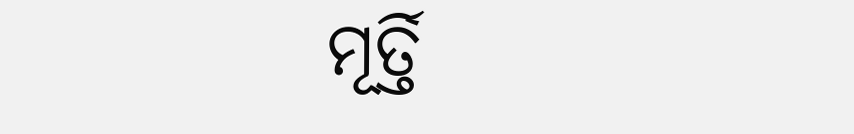ମୂର୍ତ୍ତି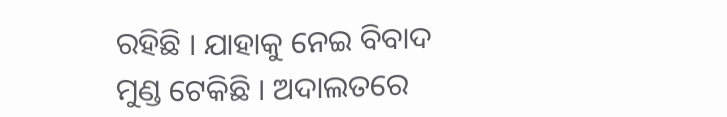ରହିଛି । ଯାହାକୁ ନେଇ ବିବାଦ ମୁଣ୍ଡ ଟେକିଛି । ଅଦାଲତରେ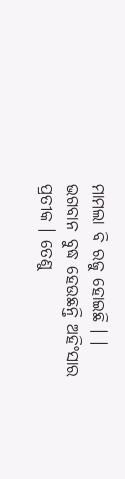ମାମଲା ବି ରଜୁ ହୋଇଛି । । ଭଗବାନ ବୁଦ୍ଧ ହେଉଛନ୍ତି ଅହିଂସାର ପ୍ରତୀକ । ତେଣୁ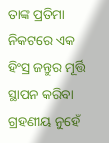ତାଙ୍କ ପ୍ରତିମା ନିକଟରେ ଏକ ହିଂସ୍ର ଜନ୍ତୁର ମୂର୍ତ୍ତି ସ୍ଥାପନ କରିବା ଗ୍ରହଣୀୟ ନୁହେଁ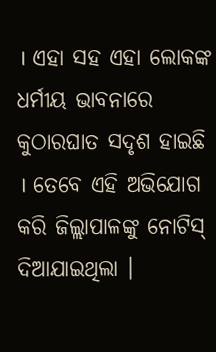। ଏହା ସହ ଏହା ଲୋକଙ୍କ ଧର୍ମୀୟ ଭାବନାରେ କୁଠାରଘାତ ସଦୃଶ ହାଇଛି । ତେବେ ଏହି ଅଭିଯୋଗ କରି ଜିଲ୍ଲାପାଳଙ୍କୁ ନୋଟିସ୍ ଦିଆଯାଇଥିଲା ।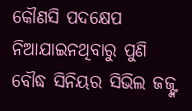କୌଣସି ପଦକ୍ଷେପ ନିଆଯାଇନଥିବାରୁ ପୁଣି ବୌଦ୍ଧ ସିନିୟର ସିଭିଲ ଜଜ୍ଙ୍କ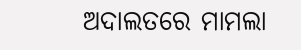ଅଦାଲତରେ ମାମଲା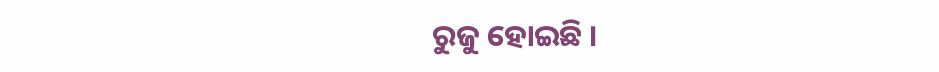ରୁଜୁ ହୋଇଛି ।